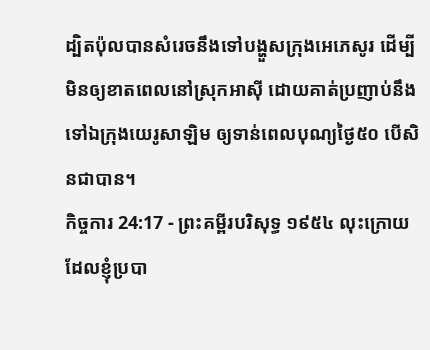ដ្បិតប៉ុលបានសំរេចនឹងទៅបង្ហួសក្រុងអេភេសូរ ដើម្បីមិនឲ្យខាតពេលនៅស្រុកអាស៊ី ដោយគាត់ប្រញាប់នឹងទៅឯក្រុងយេរូសាឡិម ឲ្យទាន់ពេលបុណ្យថ្ងៃ៥០ បើសិនជាបាន។
កិច្ចការ 24:17 - ព្រះគម្ពីរបរិសុទ្ធ ១៩៥៤ លុះក្រោយដែលខ្ញុំប្របា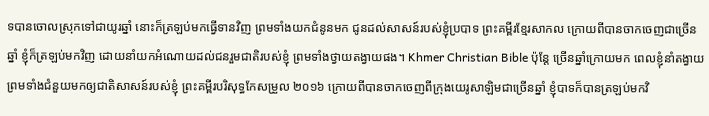ទបានចោលស្រុកទៅជាយូរឆ្នាំ នោះក៏ត្រឡប់មកធ្វើទានវិញ ព្រមទាំងយកជំនូនមក ជូនដល់សាសន៍របស់ខ្ញុំប្របាទ ព្រះគម្ពីរខ្មែរសាកល ក្រោយពីបានចាកចេញជាច្រើនឆ្នាំ ខ្ញុំក៏ត្រឡប់មកវិញ ដោយនាំយកអំណោយដល់ជនរួមជាតិរបស់ខ្ញុំ ព្រមទាំងថ្វាយតង្វាយផង។ Khmer Christian Bible ប៉ុន្តែ ច្រើនឆ្នាំក្រោយមក ពេលខ្ញុំនាំតង្វាយ ព្រមទាំងជំនួយមកឲ្យជាតិសាសន៍របស់ខ្ញុំ ព្រះគម្ពីរបរិសុទ្ធកែសម្រួល ២០១៦ ក្រោយពីបានចាកចេញពីក្រុងយេរូសាឡិមជាច្រើនឆ្នាំ ខ្ញុំបាទក៏បានត្រឡប់មកវិ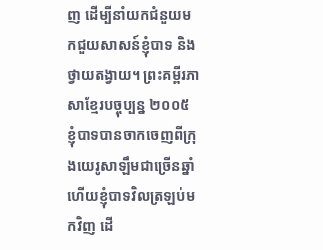ញ ដើម្បីនាំយកជំនួយមកជួយសាសន៍ខ្ញុំបាទ និងថ្វាយតង្វាយ។ ព្រះគម្ពីរភាសាខ្មែរបច្ចុប្បន្ន ២០០៥ ខ្ញុំបាទបានចាកចេញពីក្រុងយេរូសាឡឹមជាច្រើនឆ្នាំ ហើយខ្ញុំបាទវិលត្រឡប់មកវិញ ដើ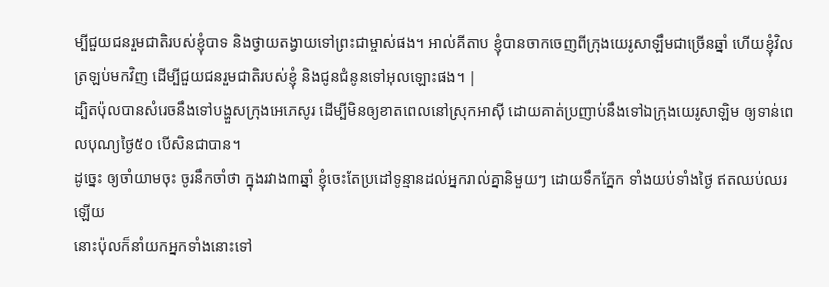ម្បីជួយជនរួមជាតិរបស់ខ្ញុំបាទ និងថ្វាយតង្វាយទៅព្រះជាម្ចាស់ផង។ អាល់គីតាប ខ្ញុំបានចាកចេញពីក្រុងយេរូសាឡឹមជាច្រើនឆ្នាំ ហើយខ្ញុំវិលត្រឡប់មកវិញ ដើម្បីជួយជនរួមជាតិរបស់ខ្ញុំ និងជូនជំនូនទៅអុលឡោះផង។ |
ដ្បិតប៉ុលបានសំរេចនឹងទៅបង្ហួសក្រុងអេភេសូរ ដើម្បីមិនឲ្យខាតពេលនៅស្រុកអាស៊ី ដោយគាត់ប្រញាប់នឹងទៅឯក្រុងយេរូសាឡិម ឲ្យទាន់ពេលបុណ្យថ្ងៃ៥០ បើសិនជាបាន។
ដូច្នេះ ឲ្យចាំយាមចុះ ចូរនឹកចាំថា ក្នុងរវាង៣ឆ្នាំ ខ្ញុំចេះតែប្រដៅទូន្មានដល់អ្នករាល់គ្នានិមួយៗ ដោយទឹកភ្នែក ទាំងយប់ទាំងថ្ងៃ ឥតឈប់ឈរឡើយ
នោះប៉ុលក៏នាំយកអ្នកទាំងនោះទៅ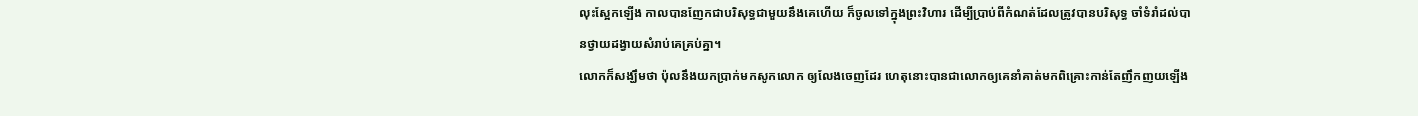លុះស្អែកឡើង កាលបានញែកជាបរិសុទ្ធជាមួយនឹងគេហើយ ក៏ចូលទៅក្នុងព្រះវិហារ ដើម្បីប្រាប់ពីកំណត់ដែលត្រូវបានបរិសុទ្ធ ចាំទំរាំដល់បានថ្វាយដង្វាយសំរាប់គេគ្រប់គ្នា។
លោកក៏សង្ឃឹមថា ប៉ុលនឹងយកប្រាក់មកសូកលោក ឲ្យលែងចេញដែរ ហេតុនោះបានជាលោកឲ្យគេនាំគាត់មកពិគ្រោះកាន់តែញឹកញយឡើង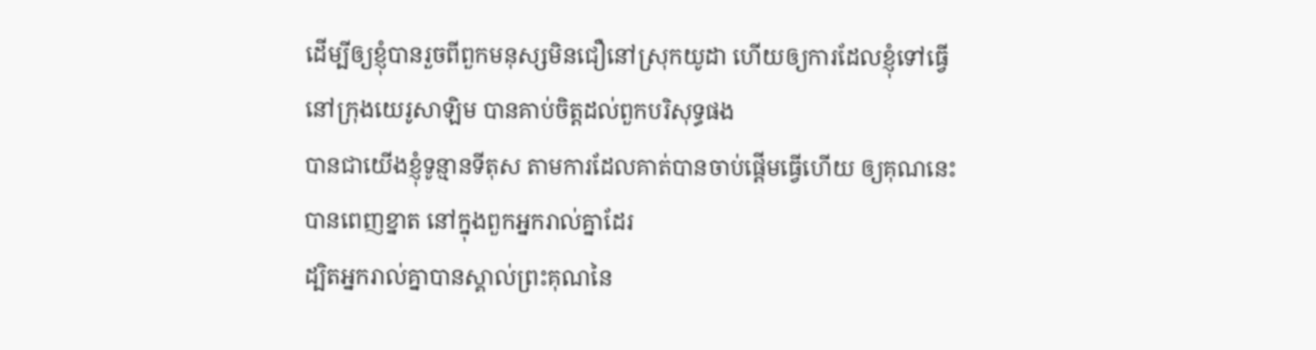ដើម្បីឲ្យខ្ញុំបានរួចពីពួកមនុស្សមិនជឿនៅស្រុកយូដា ហើយឲ្យការដែលខ្ញុំទៅធ្វើនៅក្រុងយេរូសាឡិម បានគាប់ចិត្តដល់ពួកបរិសុទ្ធផង
បានជាយើងខ្ញុំទូន្មានទីតុស តាមការដែលគាត់បានចាប់ផ្តើមធ្វើហើយ ឲ្យគុណនេះបានពេញខ្នាត នៅក្នុងពួកអ្នករាល់គ្នាដែរ
ដ្បិតអ្នករាល់គ្នាបានស្គាល់ព្រះគុណនៃ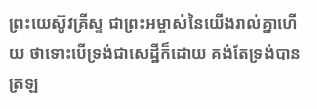ព្រះយេស៊ូវគ្រីស្ទ ជាព្រះអម្ចាស់នៃយើងរាល់គ្នាហើយ ថាទោះបើទ្រង់ជាសេដ្ឋីក៏ដោយ គង់តែទ្រង់បានត្រឡ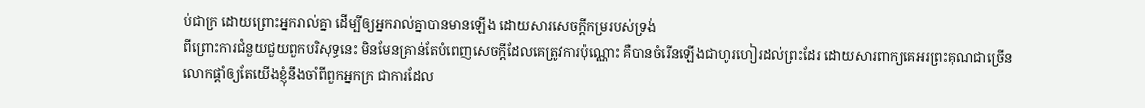ប់ជាក្រ ដោយព្រោះអ្នករាល់គ្នា ដើម្បីឲ្យអ្នករាល់គ្នាបានមានឡើង ដោយសារសេចក្ដីកម្ររបស់ទ្រង់
ពីព្រោះការជំនួយជួយពួកបរិសុទ្ធនេះ មិនមែនគ្រាន់តែបំពេញសេចក្ដីដែលគេត្រូវការប៉ុណ្ណោះ គឺបានចំរើនឡើងជាហូរហៀរដល់ព្រះដែរ ដោយសារពាក្យគេអរព្រះគុណជាច្រើន
លោកផ្តាំឲ្យតែយើងខ្ញុំនឹងចាំពីពួកអ្នកក្រ ជាការដែល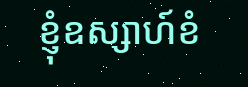ខ្ញុំឧស្សាហ៍ខំ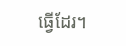ធ្វើដែរ។